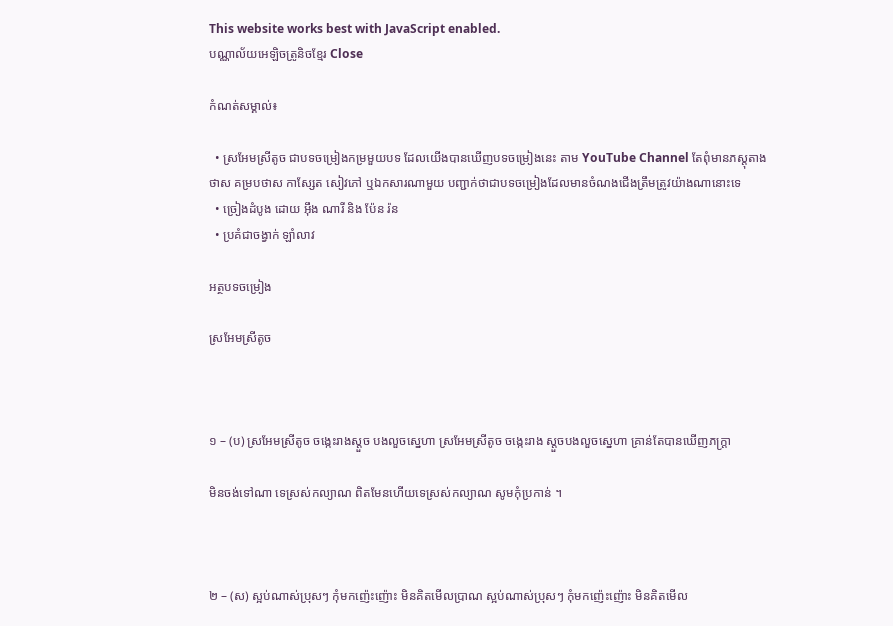This website works best with JavaScript enabled.
បណ្ណាល័យអេឡិចត្រូនិចខ្មែរ Close

កំណត់សម្គាល់៖

  • ស្រអែមស្រីតូច ជាបទចម្រៀងកម្រមួយបទ ដែលយើងបានឃើញបទចម្រៀងនេះ តាម YouTube Channel តែពុំមានភស្តុតាង ថាស គម្របថាស កាស្សែត សៀវភៅ ឬឯកសារណាមួយ បញ្ជាក់ថាជាបទចម្រៀងដែលមានចំណងជើងត្រឹមត្រូវយ៉ាងណានោះទេ
  • ច្រៀងដំបូង ដោយ អ៊ឹង ណារី និង ប៉ែន រ៉ន
  • ប្រគំជាចង្វាក់ ឡាំលាវ

អត្ថបទចម្រៀង

ស្រអែមស្រីតូច



១ – (ប) ស្រអែមស្រីតូច ចង្កេះរាងស្តួច បងលួចស្នេហា ស្រអែមស្រីតូច ចង្កេះរាង ស្តួចបងលួចស្នេហា គ្រាន់តែបានឃើញភក្ត្រា

មិនចង់ទៅណា ទេស្រស់កល្យាណ ពិតមែនហើយទេស្រស់កល្យាណ សូមកុំប្រកាន់ ។



២ – (ស) ស្អប់ណាស់ប្រុសៗ កុំមកញ៉េះញ៉ោះ មិនគិតមើលប្រាណ ស្អប់ណាស់ប្រុសៗ កុំមកញ៉េះញ៉ោះ មិនគិតមើល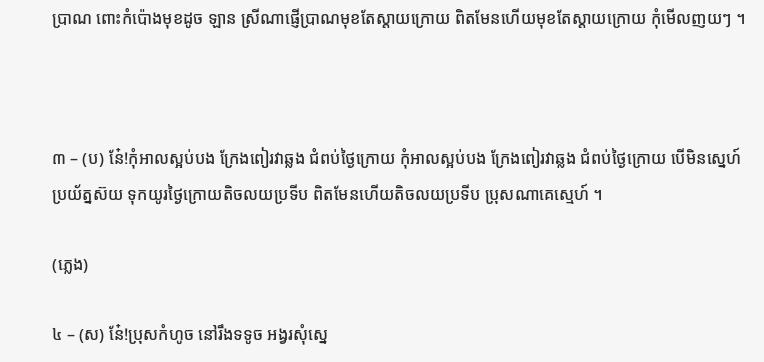ប្រាណ ពោះកំប៉ោងមុខដូច ឡាន ស្រីណាផ្ញើប្រាណមុខតែស្តាយក្រោយ ពិតមែនហើយមុខតែស្តាយក្រោយ កុំមើលញយៗ ។



៣ – (ប) ន៎ែ!កុំអាលស្អប់បង ក្រែងពៀរវាឆ្លង ជំពប់ថ្ងៃក្រោយ កុំអាលស្អប់បង ក្រែងពៀរវាឆ្លង ជំពប់ថ្ងៃក្រោយ បើមិនស្នេហ៍ប្រយ័ត្នស៊យ ទុកយូរថ្ងៃក្រោយតិចលយប្រទីប ពិតមែនហើយតិចលយប្រទីប ប្រុសណាគេស្មេហ៍ ។

(ភ្លេង)

៤ – (ស) ន៎ែ!ប្រុសកំហូច នៅរឹងទទូច អង្វរសុំស្នេ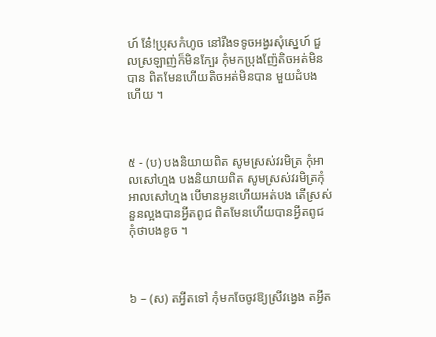ហ៍ ន៎ែ!ប្រុសកំហូច នៅរឹងទទូចអង្វរសុំស្នេហ៍ ជួលស្រឡាញ់ក៏មិនក្បែរ កុំមកប្រុងញ៉ែតិចអត់មិនបាន ពិតមែនហើយតិចអត់មិនបាន មួយដំបងហើយ ។



៥ - (ប) បងនិយាយពិត សូមស្រស់វរមិត្រ កុំអាលសៅហ្មង បងនិយាយពិត សូមស្រស់វរមិត្រកុំអាលសៅហ្មង បើមានអូនហើយអត់បង តើស្រស់នួនល្អងបានអ្វីតពូជ ពិតមែនហើយបានអ្វីតពូជ កុំថាបងខូច ។



៦ – (ស) តអ្វីតទៅ កុំមកចែចូវឱ្យស្រីវង្វេង តអ្វីត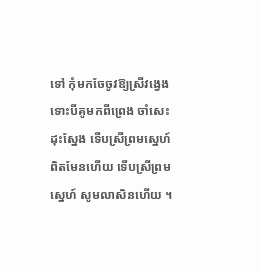ទៅ កុំមកចែចូវឱ្យស្រីវង្វេង ទោះបីគូមកពីព្រេង ចាំសេះដុះស្នែង ទើបស្រីព្រមស្នេហ៍ ពិតមែនហើយ ទើបស្រីព្រមស្នេហ៍ សូមលាសិនហើយ ។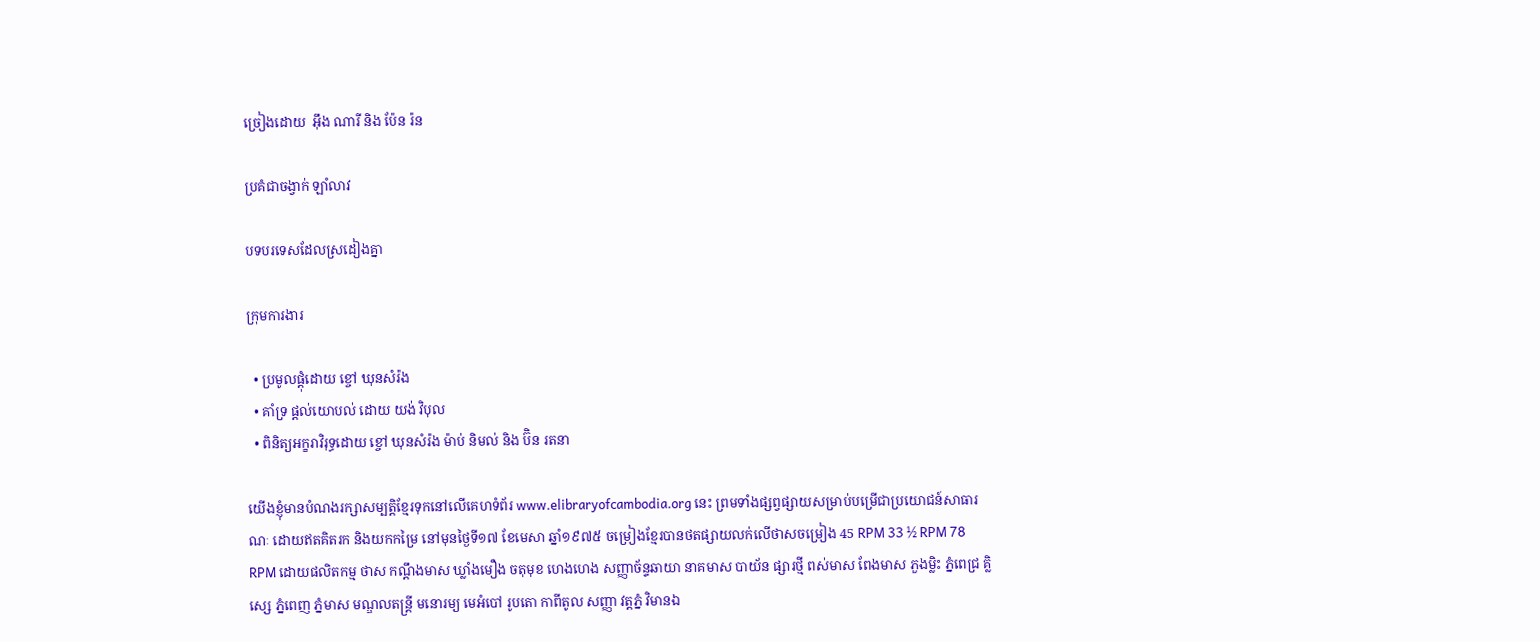ច្រៀងដោយ  អ៊ឹង ណារី និង ប៉ែន រ៉ន

ប្រគំជាចង្វាក់ ឡាំលាវ

បទបរទេសដែលស្រដៀងគ្នា

ក្រុមការងារ

  • ប្រមូលផ្ដុំដោយ ខ្ចៅ ឃុនសំរ៉ង
  • គាំទ្រ ផ្ដល់យោបល់ ដោយ យង់ វិបុល
  • ពិនិត្យអក្ខរាវិរុទ្ធដោយ ខ្ចៅ ឃុនសំរ៉ង ម៉ាប់ និមល់ និង ប៊ិន រតនា

យើងខ្ញុំមានបំណងរក្សាសម្បត្តិខ្មែរទុកនៅលើគេហទំព័រ www.elibraryofcambodia.org នេះ ព្រមទាំងផ្សព្វផ្សាយសម្រាប់បម្រើជាប្រយោជន៍សាធារណៈ ដោយឥតគិតរក និងយកកម្រៃ នៅមុនថ្ងៃទី១៧ ខែមេសា ឆ្នាំ១៩៧៥ ចម្រៀងខ្មែរបានថតផ្សាយលក់លើថាសចម្រៀង 45 RPM 33 ½ RPM 78 RPM ដោយផលិតកម្ម ថាស កណ្ដឹងមាស ឃ្លាំងមឿង ចតុមុខ ហេងហេង សញ្ញាច័ន្ទឆាយា នាគមាស បាយ័ន ផ្សារថ្មី ពស់មាស ពែងមាស ភួងម្លិះ ភ្នំពេជ្រ គ្លិស្សេ ភ្នំពេញ ភ្នំមាស មណ្ឌលតន្រ្តី មនោរម្យ មេអំបៅ រូបតោ កាពីតូល សញ្ញា វត្តភ្នំ វិមានឯ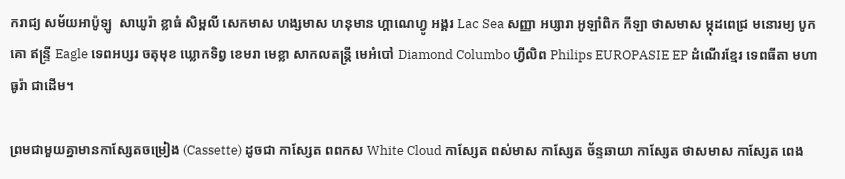ករាជ្យ សម័យអាប៉ូឡូ  សាឃូរ៉ា ខ្លាធំ សិម្ពលី សេកមាស ហង្សមាស ហនុមាន ហ្គាណេហ្វូ អង្គរ Lac Sea សញ្ញា អប្សារា អូឡាំពិក កីឡា ថាសមាស ម្កុដពេជ្រ មនោរម្យ បូកគោ ឥន្ទ្រី Eagle ទេពអប្សរ ចតុមុខ ឃ្លោកទិព្វ ខេមរា មេខ្លា សាកលតន្ត្រី មេអំបៅ Diamond Columbo ហ្វីលិព Philips EUROPASIE EP ដំណើរខ្មែរ ទេពធីតា មហាធូរ៉ា ជាដើម។

ព្រមជាមួយគ្នាមានកាសែ្សតចម្រៀង (Cassette) ដូចជា កាស្សែត ពពកស White Cloud កាស្សែត ពស់មាស កាស្សែត ច័ន្ទឆាយា កាស្សែត ថាសមាស កាស្សែត ពេង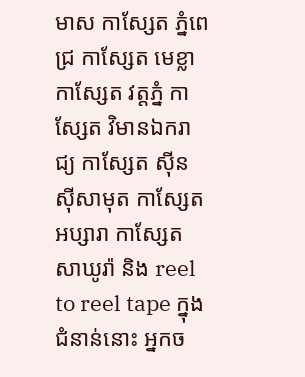មាស កាស្សែត ភ្នំពេជ្រ កាស្សែត មេខ្លា កាស្សែត វត្តភ្នំ កាស្សែត វិមានឯករាជ្យ កាស្សែត ស៊ីន ស៊ីសាមុត កាស្សែត អប្សារា កាស្សែត សាឃូរ៉ា និង reel to reel tape ក្នុងជំនាន់នោះ អ្នកច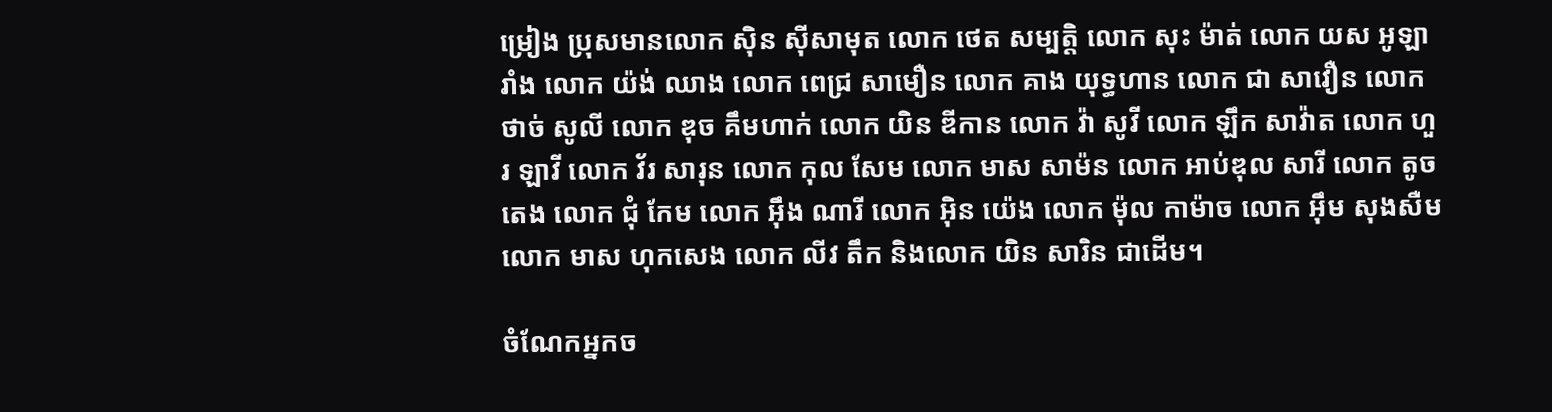ម្រៀង ប្រុសមានលោក ស៊ិន ស៊ីសាមុត លោក ថេត សម្បត្តិ លោក សុះ ម៉ាត់ លោក យស អូឡារាំង លោក យ៉ង់ ឈាង លោក ពេជ្រ សាមឿន លោក គាង យុទ្ធហាន លោក ជា សាវឿន លោក ថាច់ សូលី លោក ឌុច គឹមហាក់ លោក យិន ឌីកាន លោក វ៉ា សូវី លោក ឡឹក សាវ៉ាត លោក ហួរ ឡាវី លោក វ័រ សារុន លោក កុល សែម លោក មាស សាម៉ន លោក អាប់ឌុល សារី លោក តូច តេង លោក ជុំ កែម លោក អ៊ឹង ណារី លោក អ៊ិន យ៉េង លោក ម៉ុល កាម៉ាច លោក អ៊ឹម សុងសឺម លោក មាស ហុកសេង លោក លីវ តឹក និងលោក យិន សារិន ជាដើម។

ចំណែកអ្នកច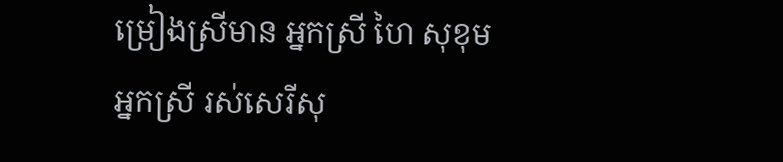ម្រៀងស្រីមាន អ្នកស្រី ហៃ សុខុម អ្នកស្រី រស់សេរីសុ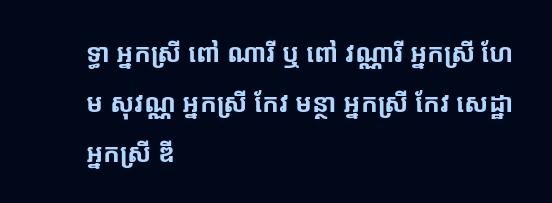ទ្ធា អ្នកស្រី ពៅ ណារី ឬ ពៅ វណ្ណារី អ្នកស្រី ហែម សុវណ្ណ អ្នកស្រី កែវ មន្ថា អ្នកស្រី កែវ សេដ្ឋា អ្នកស្រី ឌី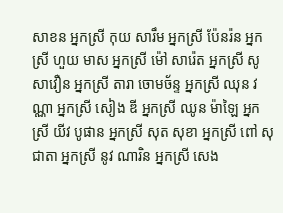សាខន អ្នកស្រី កុយ សារឹម អ្នកស្រី ប៉ែនរ៉ន អ្នកស្រី ហួយ មាស អ្នកស្រី ម៉ៅ សារ៉េត អ្នកស្រី សូ សាវឿន អ្នកស្រី តារា ចោមច័ន្ទ អ្នកស្រី ឈុន វណ្ណា អ្នកស្រី សៀង ឌី អ្នកស្រី ឈូន ម៉ាឡៃ អ្នកស្រី យីវ បូផាន អ្នកស្រី សុត សុខា អ្នកស្រី ពៅ សុជាតា អ្នកស្រី នូវ ណារិន អ្នកស្រី សេង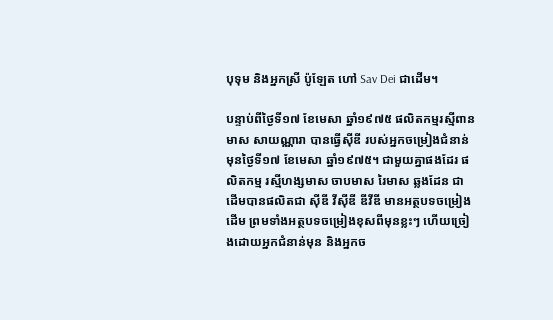បុទុម និងអ្នកស្រី ប៉ូឡែត ហៅ Sav Dei ជាដើម។

បន្ទាប់ពីថ្ងៃទី១៧ ខែមេសា ឆ្នាំ១៩៧៥ ផលិតកម្មរស្មីពានមាស សាយណ្ណារា បានធ្វើស៊ីឌី របស់អ្នកចម្រៀងជំនាន់មុនថ្ងៃទី១៧ ខែមេសា ឆ្នាំ១៩៧៥។ ជាមួយគ្នាផងដែរ ផលិតកម្ម រស្មីហង្សមាស ចាបមាស រៃមាស ឆ្លងដែន ជាដើមបានផលិតជា ស៊ីឌី វីស៊ីឌី ឌីវីឌី មានអត្ថបទចម្រៀងដើម ព្រមទាំងអត្ថបទចម្រៀងខុសពីមុនខ្លះៗ ហើយច្រៀងដោយអ្នកជំនាន់មុន និងអ្នកច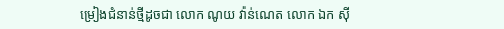ម្រៀងជំនាន់ថ្មីដូចជា លោក ណូយ វ៉ាន់ណេត លោក ឯក ស៊ី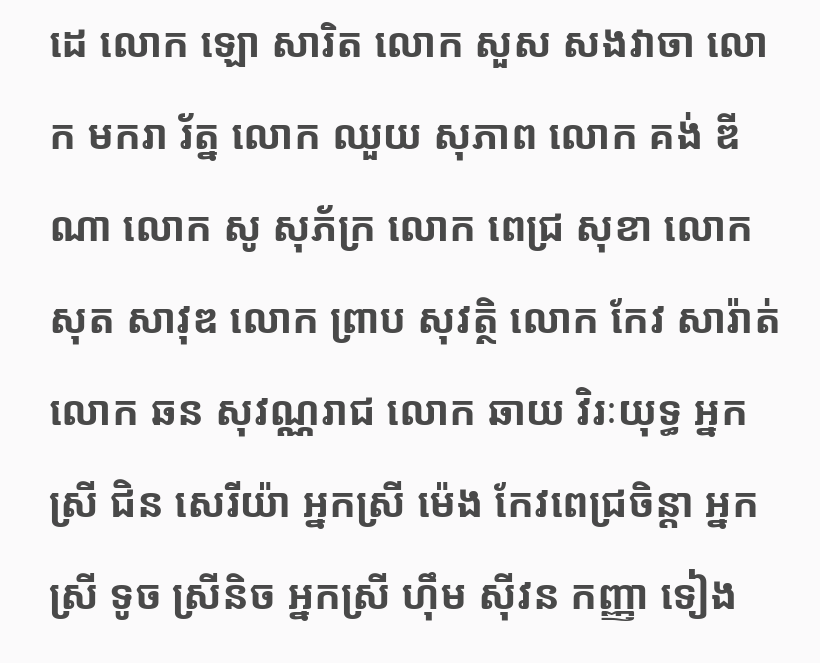ដេ លោក ឡោ សារិត លោក សួស សងវាចា លោក មករា រ័ត្ន លោក ឈួយ សុភាព លោក គង់ ឌីណា លោក សូ សុភ័ក្រ លោក ពេជ្រ សុខា លោក សុត សាវុឌ លោក ព្រាប សុវត្ថិ លោក កែវ សារ៉ាត់ លោក ឆន សុវណ្ណរាជ លោក ឆាយ វិរៈយុទ្ធ អ្នកស្រី ជិន សេរីយ៉ា អ្នកស្រី ម៉េង កែវពេជ្រចិន្តា អ្នកស្រី ទូច ស្រីនិច អ្នកស្រី ហ៊ឹម ស៊ីវន កញ្ញា ទៀង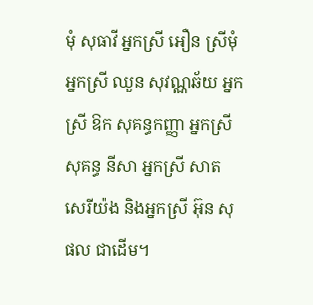មុំ សុធាវី អ្នកស្រី អឿន ស្រីមុំ អ្នកស្រី ឈួន សុវណ្ណឆ័យ អ្នកស្រី ឱក សុគន្ធកញ្ញា អ្នកស្រី សុគន្ធ នីសា អ្នកស្រី សាត សេរីយ៉ង និងអ្នកស្រី អ៊ុន សុផល ជាដើម។